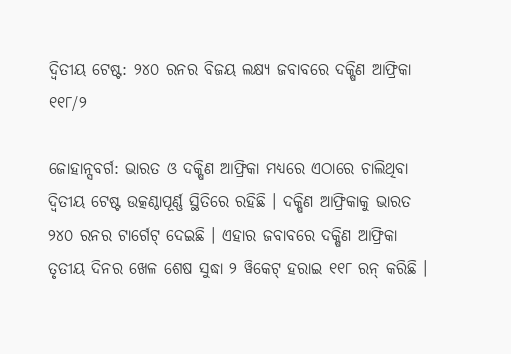ଦ୍ୱିତୀୟ ଟେଷ୍ଟ: ୨୪୦ ରନର ବିଜୟ ଲକ୍ଷ୍ୟ ଜବାବରେ ଦକ୍ଷିଣ ଆଫ୍ରିକା ୧୧୮/୨

ଜୋହାନ୍ସବର୍ଗ: ଭାରତ ଓ ଦକ୍ଷିଣ ଆଫ୍ରିକା ମଧ୍ୟରେ ଏଠାରେ ଚାଲିଥିବା ଦ୍ୱିତୀୟ ଟେଷ୍ଟ ଉତ୍କଣ୍ଠାପୂର୍ଣ୍ଣ ସ୍ଥିତିରେ ରହିଛି । ଦକ୍ଷିଣ ଆଫ୍ରିକାକୁ ଭାରତ ୨୪୦ ରନର ଟାର୍ଗେଟ୍ ଦେଇଛି । ଏହାର ଜବାବରେ ଦକ୍ଷିଣ ଆଫ୍ରିକା ତୃତୀୟ ଦିନର ଖେଳ ଶେଷ ସୁଦ୍ଧା ୨ ୱିକେଟ୍ ହରାଇ ୧୧୮ ରନ୍ କରିଛି ।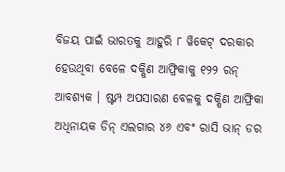ବିଜୟ ପାଇଁ ଭାରତକୁ ଆହୁରି ୮ ୱିକେଟ୍ ଦରକାର ହେଉଥିବା ବେଳେ ଦକ୍ଷିଣ ଆଫ୍ରିକାକୁ ୧୨୨ ରନ୍ ଆବଶ୍ୟକ । ଷ୍ଟମ୍ପ ଅପସାରଣ ବେଳକୁ ଦକ୍ଷିଣ ଆଫ୍ରିକା ଅଧିନାୟକ ଡିନ୍ ଏଲଗାର ୪୬ ଏବଂ ରାସି ଭାନ୍ ଡର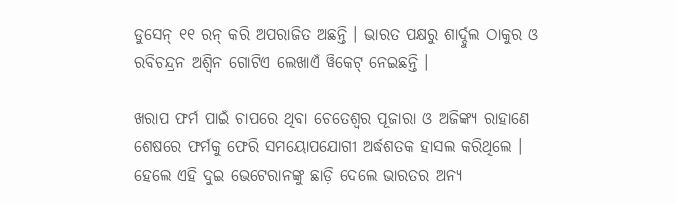ଡୁସେନ୍ ୧୧ ରନ୍ କରି ଅପରାଜିତ ଅଛନ୍ତି । ଭାରତ ପକ୍ଷରୁ ଶାର୍ଦ୍ଦୁଲ ଠାକୁର ଓ ରବିଚନ୍ଦ୍ରନ ଅଶ୍ୱିନ ଗୋଟିଏ ଲେଖାଏଁ ୱିକେଟ୍ ନେଇଛନ୍ତି ।

ଖରାପ ଫର୍ମ ପାଇଁ ଚାପରେ ଥିବା ଚେତେଶ୍ୱର ପୂଜାରା ଓ ଅଜିଙ୍କ୍ୟ ରାହାଣେ ଶେଷରେ ଫର୍ମକୁ ଫେରି ସମୟୋପଯୋଗୀ ଅର୍ଦ୍ଧଶତକ ହାସଲ କରିଥିଲେ । ହେଲେ ଏହି ଦୁଇ ଭେଟେରାନଙ୍କୁ ଛାଡ଼ି ଦେଲେ ଭାରତର ଅନ୍ୟ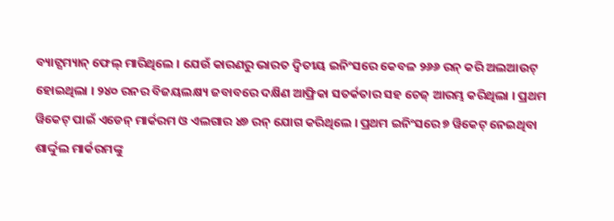ବ୍ୟାଟ୍ସମ୍ୟାନ୍ ଫେଲ୍ ମାରିଥିଲେ । ଯେଉଁ କାରଣରୁ ଭାରତ ଦ୍ୱିତୀୟ ଇନିଂସରେ କେବଳ ୨୬୬ ରନ୍ କରି ଅଲଆଉଟ୍ ହୋଇଥିଲା । ୨୪୦ ରନର ବିଜୟଲକ୍ଷ୍ୟ ଜବାବରେ ଦକ୍ଷିଣ ଆଫ୍ରିକା ସତର୍କତାର ସହ ଚେଜ୍ ଆରମ୍ଭ କରିଥିଲା । ପ୍ରଥମ ୱିକେଟ୍ ପାଇଁ ଏଡେନ୍ ମାର୍କରମ ଓ ଏଲଗାର ୪୭ ରନ୍ ଯୋଗ କରିଥିଲେ । ପ୍ରଥମ ଇନିଂସରେ ୭ ୱିକେଟ୍ ନେଇଥିବା ଶାର୍ଦ୍ଦୁଲ ମାର୍କରମଙ୍କୁ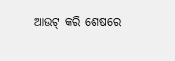ଆଉଟ୍ କରି ଶେଷରେ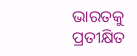ଭାରତକୁ ପ୍ରତୀକ୍ଷିତ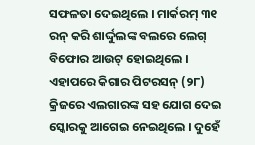ସଫଳତା ଦେଇଥିଲେ । ମାର୍କରମ୍ ୩୧ ରନ୍ କରି ଶାର୍ଦ୍ଦୁଲଙ୍କ ବଲରେ ଲେଗ୍ ବିଫୋର ଆଉଟ୍ ହୋଇଥିଲେ । ଏହାପରେ କିଗାର ପିଟରସନ୍ (୨୮) କ୍ରିଜରେ ଏଲଗାରଙ୍କ ସହ ଯୋଗ ଦେଇ ସ୍କୋରକୁ ଆଗେଇ ନେଇଥିଲେ । ଦୁହେଁ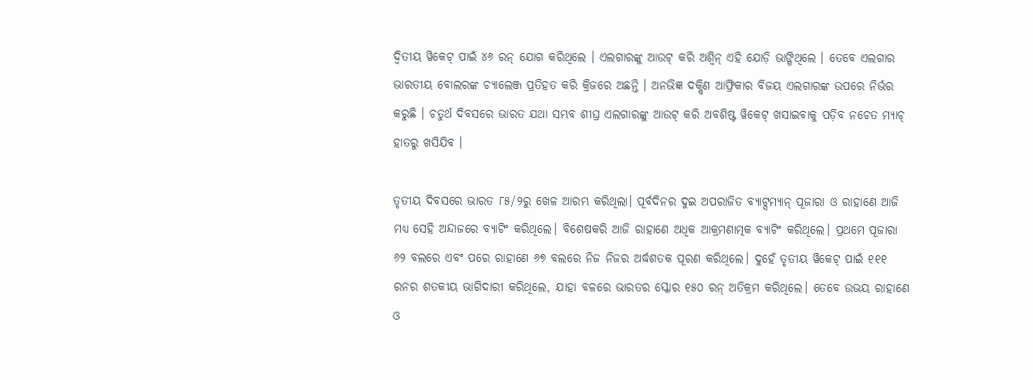ଦ୍ୱିତୀୟ ୱିକେଟ୍ ପାଇଁ ୪୬ ରନ୍ ଯୋଗ କରିଥିଲେ । ଏଲଗାରଙ୍କୁ ଆଉଟ୍ କରି ଅଶ୍ୱିନ୍ ଏହି ଯୋଡ଼ି ଭାଙ୍ଗିଥିଲେ । ତେବେ ଏଲଗାର ଭାରତୀୟ ବୋଲରଙ୍କ ଚ୍ୟାଲେଞ୍ଜ ପ୍ରତିହତ କରି କ୍ରିଜରେ ଅଛନ୍ତି । ଅନଭିଜ୍ଞ ଦକ୍ଷିଣ ଆଫ୍ରିକାର ବିଜୟ ଏଲଗାରଙ୍କ ଉପରେ ନିର୍ଭର କରୁଛି । ଚତୁର୍ଥ ଦିବସରେ ଭାରତ ଯଥା ସମ୍ଭବ ଶୀଘ୍ର ଏଲଗାରଙ୍କୁ ଆଉଟ୍ କରି ଅବଶିଷ୍ଟ ୱିକେଟ୍ ଖସାଇବାକୁ ପଡ଼ିବ ନଚେତ ମ୍ୟାଚ୍ ହାତରୁ ଖସିଯିବ ।

ତୃତୀୟ ଦିବସରେ ଭାରତ ୮୫/୨ରୁ ଖେଳ ଆରମ୍ଭ କରିଥିଲା। ପୂର୍ବଦିନର ଦୁଇ ଅପରାଜିତ ବ୍ୟାଟ୍ସମ୍ୟାନ୍ ପୂଜାରା ଓ ରାହାଣେ ଆଜି ମଧ୍ୟ ସେହି ଅନ୍ଦାଜରେ ବ୍ୟାଟିଂ କରିଥିଲେ। ବିଶେଷକରି ଆଜି ରାହାଣେ ଅଧିକ ଆକ୍ରମଣାତ୍ମକ ବ୍ୟାଟିଂ କରିଥିଲେ। ପ୍ରଥମେ ପୂଜାରା ୬୨ ବଲରେ ଏବଂ ପରେ ରାହାଣେ ୬୭ ବଲରେ ନିଜ ନିଜର ଅର୍ଦ୍ଧଶତକ ପୂରଣ କରିଥିଲେ। ଦୁହେଁ ତୃତୀୟ ୱିକେଟ୍ ପାଇଁ ୧୧୧ ରନର ଶତକୀୟ ଭାଗିଦାରୀ କରିଥିଲେ, ଯାହା ବଳରେ ଭାରତର ସ୍କୋର ୧୫୦ ରନ୍ ଅତିକ୍ରମ କରିଥିଲେ। ତେବେ ଉଭୟ ରାହାଣେ ଓ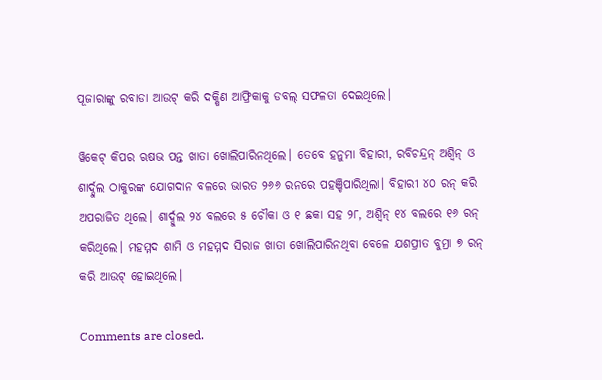ପୂଜାରାଙ୍କୁ ରବାଡା ଆଉଟ୍ କରି ଦକ୍ଷିଣ ଆଫ୍ରିକାକୁ ଡବଲ୍ ସଫଳତା ଦେଇଥିଲେ।

ୱିକେଟ୍ କିପର ଋଷଭ ପନ୍ତ ଖାତା ଖୋଲିପାରିନଥିଲେ। ତେବେ ହନୁମା ବିହାରୀ, ରବିଚନ୍ଦ୍ରନ୍ ଅଶ୍ୱିନ୍ ଓ ଶାର୍ଦ୍ଦୁଲ ଠାକୁରଙ୍କ ଯୋଗଦାନ ବଳରେ ଭାରତ ୨୬୬ ରନରେ ପହଞ୍ଚିପାରିଥିଲା। ବିହାରୀ ୪୦ ରନ୍ କରି ଅପରାଜିତ ଥିଲେ। ଶାର୍ଦ୍ଦୁଲ ୨୪ ବଲରେ ୫ ଚୌକା ଓ ୧ ଛକା ସହ ୨୮, ଅଶ୍ୱିନ୍ ୧୪ ବଲରେ ୧୬ ରନ୍ କରିଥିଲେ। ମହମ୍ମଦ ଶାମି ଓ ମହମ୍ମଦ ସିରାଜ ଖାତା ଖୋଲିପାରିନଥିବା ବେଳେ ଯଶପ୍ରୀତ ବୁମ୍ରା ୭ ରନ୍ କରି ଆଉଟ୍ ହୋଇଥିଲେ।

Comments are closed.